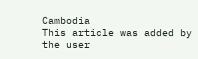Cambodia
This article was added by the user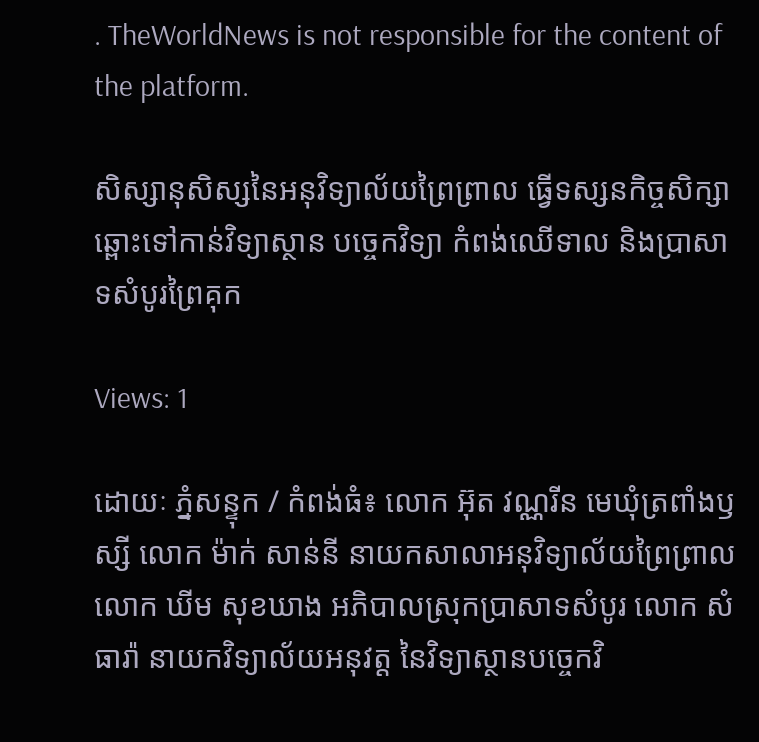. TheWorldNews is not responsible for the content of the platform.

សិស្សានុសិស្សនៃអនុវិទ្យាល័យព្រៃព្រាល ធ្វើទស្សនកិច្ចសិក្សា ឆ្ពោះទៅកាន់វិទ្យាស្ថាន បច្ចេកវិទ្យា កំពង់ឈើទាល និងប្រាសាទសំបូរព្រៃគុក

Views: 1

ដោយៈ ភ្នំសន្ទុក / កំពង់ធំ៖ លោក អ៊ុត វណ្ណរីន មេឃុំត្រពាំងឫស្សី លោក ម៉ាក់ សាន់នី នាយកសាលាអនុវិទ្យាល័យព្រៃព្រាល លោក ឃីម សុខឃាង អភិបាលស្រុកប្រាសាទសំបូរ លោក សំ ធារ៉ា នាយកវិទ្យាល័យអនុវត្ត នៃវិទ្យាស្ថានបច្ចេកវិ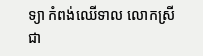ទ្យា កំពង់ឈើទាល លោកស្រី ជា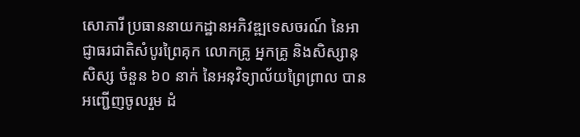សោភារី ប្រធាននាយកដ្ឋានអភិវឌ្ឍទេសចរណ៍ នៃអាជ្ញាធរជាតិសំបូរព្រៃគុក លោកគ្រូ អ្នកគ្រូ និងសិស្សានុសិស្ស ចំនួន ៦០ នាក់ នៃអនុវិទ្យាល័យព្រៃព្រាល បានអញ្ជើញចូលរួម ដំ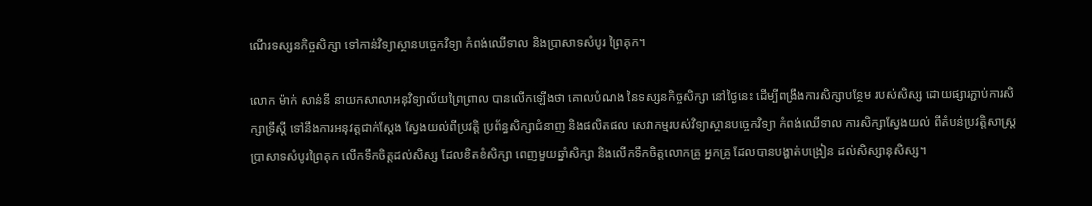ណើរទស្សនកិច្ចសិក្សា ទៅកាន់វិទ្យាស្ថានបច្ចេកវិទ្យា កំពង់ឈើទាល និងប្រាសាទសំបូរ ព្រៃគុក។

លោក ម៉ាក់ សាន់នី នាយកសាលាអនុវិទ្យាល័យព្រៃព្រាល បានលើកឡើងថា គោលបំណង នៃទស្សនកិច្ចសិក្សា នៅថ្ងៃនេះ ដើម្បីពង្រឹងការសិក្សាបន្ថែម របស់សិស្ស ដោយផ្សារភ្ជាប់ការសិក្សាទ្រឹស្ដី ទៅនឹងការអនុវត្តជាក់ស្ដែង ស្វែងយល់ពីប្រវត្តិ ប្រព័ន្ធសិក្សាជំនាញ និងផលិតផល សេវាកម្មរបស់វិទ្យាស្ថានបច្ចេកវិទ្យា កំពង់ឈើទាល ការសិក្សាស្វែងយល់ ពីតំបន់ប្រវត្តិសាស្រ្ត ប្រាសាទសំបូរព្រៃគុក លើកទឹកចិត្តដល់សិស្ស ដែលខិតខំសិក្សា ពេញមួយឆ្នាំសិក្សា និងលើកទឹកចិត្តលោកគ្រូ អ្នកគ្រូ ដែលបានបង្ហាត់បង្រៀន ដល់សិស្សានុសិស្ស។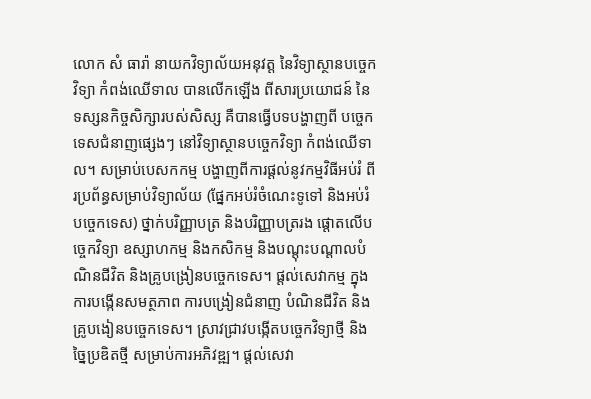លោក សំ ធារ៉ា នាយកវិទ្យាល័យអនុវត្ត នៃវិទ្យាស្ថានបច្ចេកវិទ្យា កំពង់ឈើទាល បានលើកឡើង ពីសារប្រយោជន៍ នៃទស្សនកិច្ចសិក្សារបស់សិស្ស គឺបានធ្វើបទបង្ហាញពី បច្ចេកទេសជំនាញផ្សេងៗ នៅវិទ្យាស្ថានបច្ចេកវិទ្យា កំពង់ឈើទាល។ សម្រាប់បេសកកម្ម បង្ហាញពីការផ្តល់នូវកម្មវិធីអប់រំ ពីរប្រព័ន្ធសម្រាប់វិទ្យាល័យ (ផ្នែកអប់រំចំណេះទូទៅ និងអប់រំបច្ចេកទេស) ថ្នាក់បរិញ្ញាបត្រ និងបរិញ្ញាបត្ររង ផ្តោតលើបច្ចេកវិទ្យា ឧស្សាហកម្ម និងកសិកម្ម និងបណ្ដុះបណ្តាលបំណិនជីវិត និងគ្រូបង្រៀនបច្ចេកទេស។ ផ្តល់សេវាកម្ម ក្នុងការបង្កើនសមត្ថភាព ការបង្រៀនជំនាញ បំណិនជីវិត និងគ្រូបងៀនបច្ចេកទេស។ ស្រាវជ្រាវបង្កើតបច្ចេកវិទ្យាថ្មី និងច្នៃប្រឌិតថ្មី សម្រាប់ការអភិវឌ្ឍ។ ផ្តល់សេវា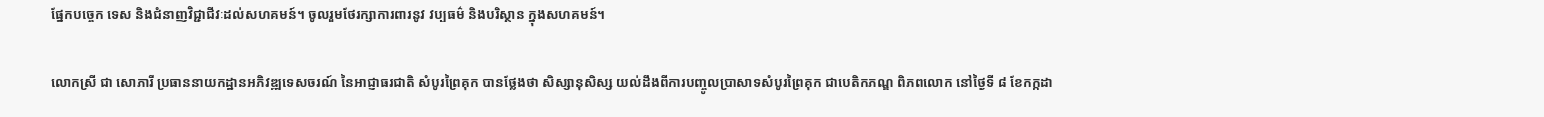ផ្នែកបច្ចេក ទេស និងជំនាញវិជ្ជាជីវៈដល់សហគមន៍។ ចូលរួមថែរក្សាការពារនូវ វប្បធម៌ និងបរិស្ថាន ក្នុងសហគមន៍។

លោកស្រី ជា សោភារី ប្រធាននាយកដ្ឋានអភិវឌ្ឍទេសចរណ៍ នៃអាជ្ញាធរជាតិ សំបូរព្រៃគុក បានថ្លែងថា សិស្សានុសិស្ស យល់ដឹងពីការបញ្ចូលប្រាសាទសំបូរព្រៃគុក ជាបេតិកភណ្ឌ ពិភពលោក នៅថ្ងៃទី ៨ ខែកក្កដា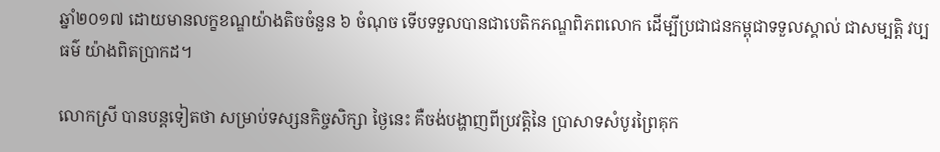ឆ្នាំ២០១៧ ដោយមានលក្ខខណ្ឌយ៉ាងតិចចំនួន ៦ ចំណុច ទើបទទួលបានជាបេតិកភណ្ឌពិភពលោក ដើម្បីប្រជាជនកម្ពុជាទទួលស្គាល់ ជាសម្បត្តិ វប្បធម៌ យ៉ាងពិតប្រាកដ។

លោកស្រី បានបន្តទៀតថា សម្រាប់ទស្សនកិច្ចសិក្សា ថ្ងៃនេះ គឺចង់បង្ហាញពីប្រវត្តិនៃ ប្រាសាទសំបូរព្រៃគុក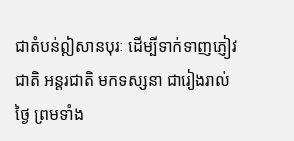ជាតំបន់ឦសានបុរៈ ដើម្បីទាក់ទាញភ្ញៀវជាតិ អន្តរជាតិ មកទស្សនា ជារៀងរាល់ថ្ងៃ ព្រមទាំង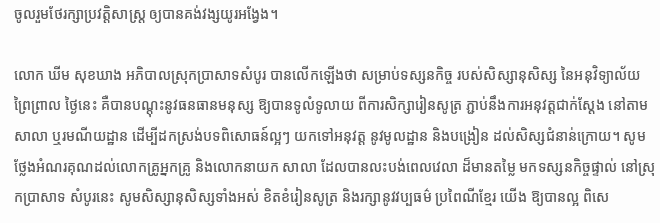ចូលរួមថែរក្សាប្រវត្តិសាស្ត្រ ឲ្យបានគង់វង្សយូរអង្វែង។

លោក ឃីម សុខឃាង អភិបាលស្រុកប្រាសាទសំបូរ បានលើកឡើងថា សម្រាប់ទស្សនកិច្ច របស់សិស្សានុសិស្ស នៃអនុវិទ្យាល័យព្រៃព្រាល ថ្ងៃនេះ គឺបានបណ្ដុះនូវធនធានមនុស្ស ឱ្យបានទូលំទូលាយ ពីការសិក្សារៀនសូត្រ ភ្ជាប់នឹងការអនុវត្តជាក់ស្ដែង នៅតាមសាលា ឬរមណីយដ្ឋាន ដើម្បីដកស្រង់បទពិសោធន៍ល្អៗ យកទៅអនុវត្ត នូវមូលដ្ឋាន និងបង្រៀន ដល់សិស្សជំនាន់ក្រោយ។ សូមថ្លែងអំណរគុណដល់លោកគ្រូអ្នកគ្រូ និងលោកនាយក សាលា ដែលបានលះបង់ពេលវេលា ដ៏មានតម្លៃ មកទស្សនកិច្ចផ្ទាល់ នៅស្រុកប្រាសាទ សំបូរនេះ សូមសិស្សានុសិស្សទាំងអស់ ខិតខំរៀនសូត្រ និងរក្សានូវវប្បធម៌ ប្រពៃណីខ្មែរ យើង ឱ្យបានល្អ ពិសេ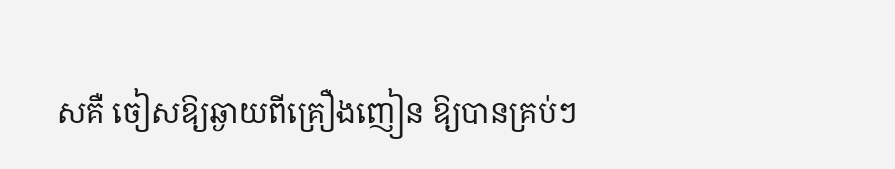សគឺ ចៀសឱ្យឆ្ងាយពីគ្រឿងញៀន ឱ្យបានគ្រប់ៗ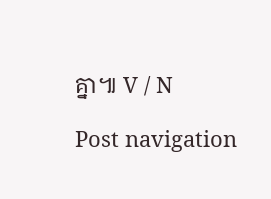គ្នា៕ V / N

Post navigation